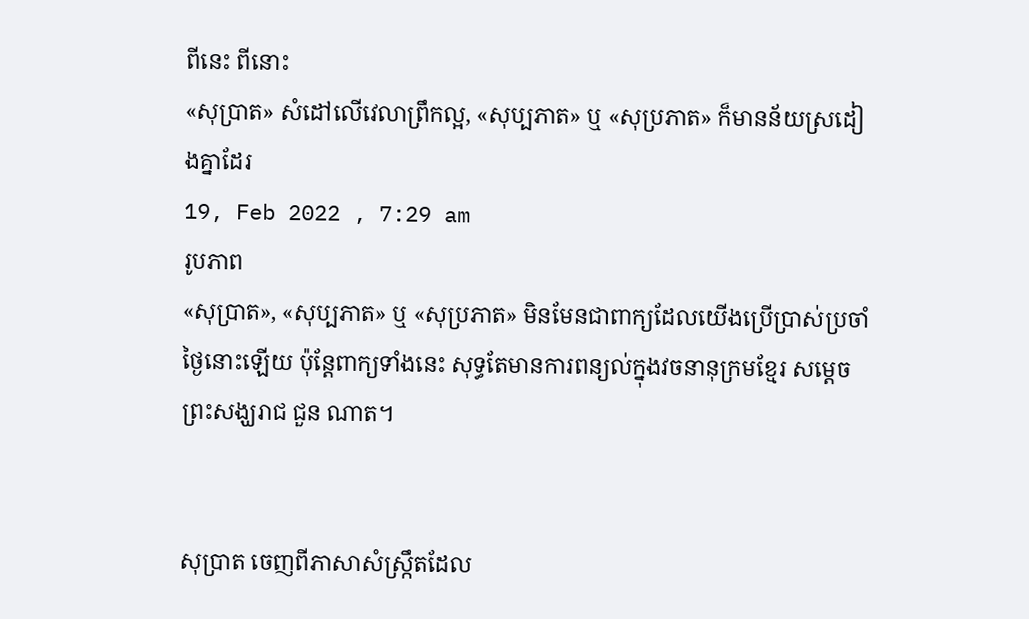ពីនេះ ពីនោះ
«សុប្រាត» សំដៅលើវេលាព្រឹកល្អ, «សុប្បភាត» ឬ «សុប្រភាត» ក៏មានន័យស្រដៀងគ្នាដែរ
19, Feb 2022 , 7:29 am
រូបភាព
«សុប្រាត», «សុប្បភាត» ឬ «សុប្រភាត» មិនមែនជាពាក្យដែលយើងប្រើប្រាស់ប្រចាំថ្ងៃនោះឡើយ ប៉ុន្តែពាក្យទាំងនេះ សុទ្ធតែមានការពន្យល់ក្នុងវចនានុក្រមខ្មែរ សម្តេចព្រះសង្ឃរាជ ជួន ណាត។


សុប្រាត ចេញពីភាសាសំស្ក្រឹតដែល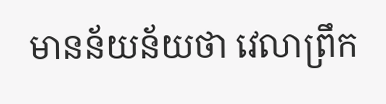មានន័យន័យថា វេលាព្រឹក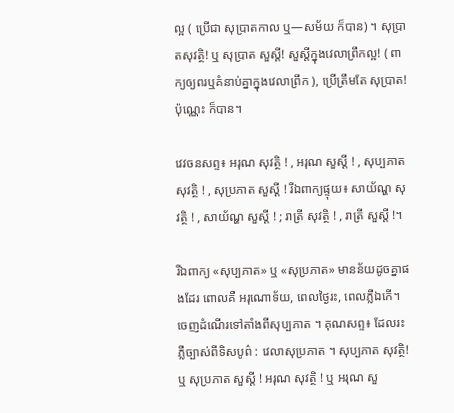ល្អ ( ប្រើជា សុប្រាតកាល ឬ—សម័យ ក៏បាន) ។ សុប្រាតសុវត្ថិ! ឬ សុប្រាត សួស្ដី! សួស្ដីក្នុងវេលាព្រឹកល្អ! ( ពាក្យឲ្យពរឬគំនាប់គ្នាក្នុងវេលាព្រឹក ), ប្រើត្រឹមតែ សុប្រាត! ប៉ុណ្ណេះ ក៏បាន។

វេវចនសព្ទ៖ អរុណ សុវត្ថិ ! , អរុណ សួស្ដី ! , សុប្បភាត សុវត្ថិ ! , សុប្រភាត សួស្ដី ! រីឯពាក្យផ្ទុយ៖ សាយ័ណ្ហ សុវត្ថិ ! , សាយ័ណ្ហ សួស្ដី ! ; រាត្រី សុវត្ថិ ! , រាត្រី សួស្ដី !។

រីឯពាក្យ «សុប្បភាត» ឬ «សុប្រភាត» មានន័យដូចគ្នាផងដែរ ពោលគឺ អរុណោទ័យ, ពេលថ្ងៃរះ, ពេលភ្លឺឯកើ។
ចេញដំណើរទៅតាំងពីសុប្បភាត ។ គុណសព្ទ៖ ដែលរះភ្លឺច្បាស់ពីទិសបូព៌ : វេលាសុប្រភាត ។ សុប្បភាត សុវត្ថិ! ឬ សុប្រភាត សួស្ដី ! អរុណ សុវត្ថិ ! ឬ អរុណ សួ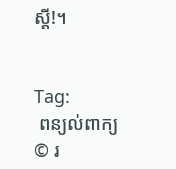ស្ដី!។


Tag:
 ពន្យល់ពាក្យ
© រ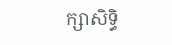ក្សាសិទ្ធិ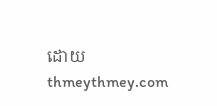ដោយ thmeythmey.com